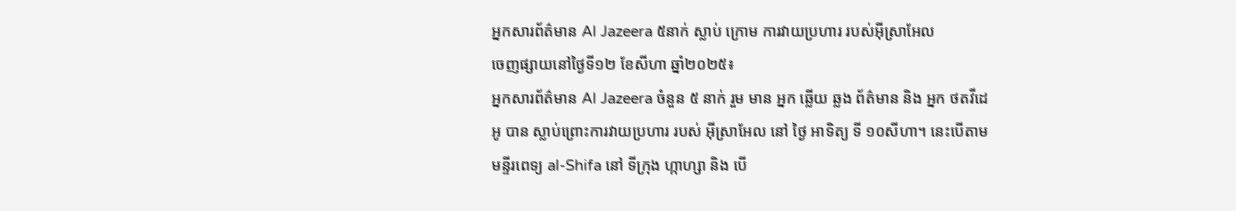អ្នកសារព័ត៌មាន Al Jazeera ៥នាក់ ស្លាប់ ក្រោម ការវាយប្រហារ របស់អ៊ីស្រាអែល
ចេញផ្សាយនៅថ្ងៃទី១២ ខែសីហា ឆ្នាំ២០២៥៖
អ្នកសារព័ត៌មាន Al Jazeera ចំនួន ៥ នាក់ រួម មាន អ្នក ឆ្លើយ ឆ្លង ព័ត៌មាន និង អ្នក ថតវីដេអូ បាន ស្លាប់ព្រោះការវាយប្រហារ របស់ អ៊ីស្រាអែល នៅ ថ្ងៃ អាទិត្យ ទី ១០សីហា។ នេះបើតាម មន្ទីរពេទ្យ al-Shifa នៅ ទីក្រុង ហ្កាហ្សា និង បើ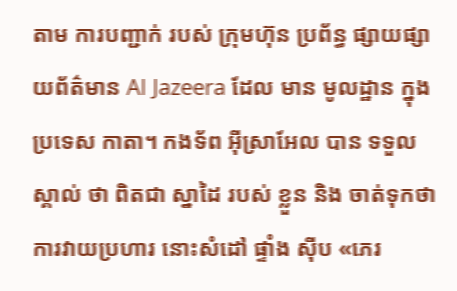តាម ការបញ្ជាក់ របស់ ក្រុមហ៊ុន ប្រព័ន្ធ ផ្សាយផ្សាយព័ត៌មាន Al Jazeera ដែល មាន មូលដ្ឋាន ក្នុង ប្រទេស កាតា។ កងទ័ព អ៊ីស្រាអែល បាន ទទួល ស្គាល់ ថា ពិតជា ស្នាដៃ របស់ ខ្លួន និង ចាត់ទុកថា ការវាយប្រហារ នោះសំដៅ ផ្ទាំង ស៊ីប «ភេរ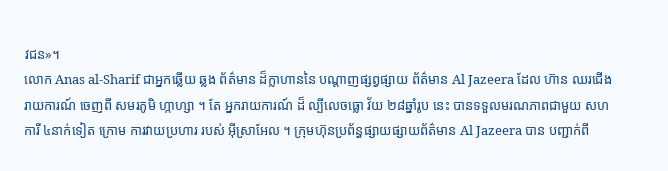វជន»។
លោក Anas al-Sharif ជាអ្នកឆ្លើយ ឆ្លង ព័ត៌មាន ដ៏ក្លាហាននៃ បណ្តាញផ្សព្វផ្សាយ ព័ត៌មាន Al Jazeera ដែល ហ៊ាន ឈរជើង រាយការណ៍ ចេញពី សមរភូមិ ហ្កាហ្សា ។ តែ អ្នករាយការណ៍ ដ៏ ល្បីលេចធ្លោ វ័យ ២៨ឆ្នាំរូប នេះ បានទទួលមរណភាពជាមួយ សហការី ៤នាក់ទៀត ក្រោម ការវាយប្រហារ របស់ អ៊ីស្រាអែល ។ ក្រុមហ៊ុនប្រព័ន្ធផ្សាយផ្សាយព័ត៌មាន Al Jazeera បាន បញ្ជាក់ពី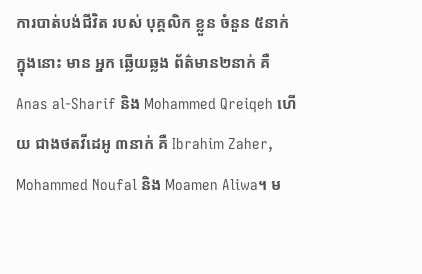ការបាត់បង់ជីវិត របស់ បុគ្គលិក ខ្លួន ចំនួន ៥នាក់ ក្នុងនោះ មាន អ្នក ឆ្លើយឆ្លង ព័ត៌មាន២នាក់ គឺ Anas al-Sharif និង Mohammed Qreiqeh ហើយ ជាងថតវីដេអូ ៣នាក់ គឺ Ibrahim Zaher, Mohammed Noufal និង Moamen Aliwa។ ម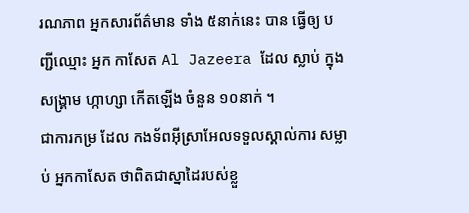រណភាព អ្នកសារព័ត៌មាន ទាំង ៥នាក់នេះ បាន ធ្វើឲ្យ បញ្ជីឈ្មោះ អ្នក កាសែត Al Jazeera ដែល ស្លាប់ ក្នុង សង្គ្រាម ហ្កាហ្សា កើតឡើង ចំនួន ១០នាក់ ។
ជាការកម្រ ដែល កងទ័ពអ៊ីស្រាអែលទទួលស្គាល់ការ សម្លាប់ អ្នកកាសែត ថាពិតជាស្នាដៃរបស់ខ្លួ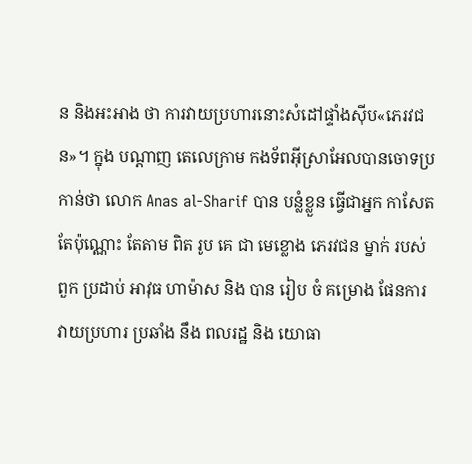ន និងអះអាង ថា ការវាយប្រហារនោះសំដៅផ្ទាំងស៊ីប«ភេរវជន»។ ក្នុង បណ្តាញ តេលេក្រាម កងទ័ពអ៊ីស្រាអែលបានចោទប្រកាន់ថា លោក Anas al-Sharif បាន បន្លំខ្លួន ធ្វើជាអ្នក កាសែត តែប៉ុណ្ណោះ តែតាម ពិត រូប គេ ជា មេខ្លោង ភេរវជន ម្នាក់ របស់ ពួក ប្រដាប់ អាវុធ ហាម៉ាស និង បាន រៀប ចំ គម្រោង ផែនការ វាយប្រហារ ប្រឆាំង នឹង ពលរដ្ឋ និង យោធា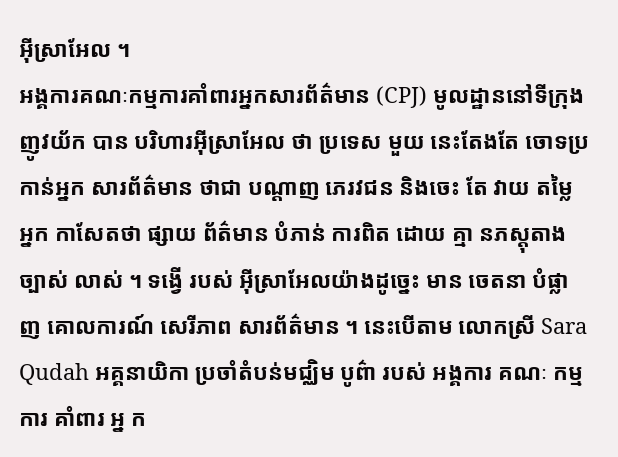អ៊ីស្រាអែល ។
អង្គការគណៈកម្មការគាំពារអ្នកសារព័ត៌មាន (CPJ) មូលដ្ឋាននៅទីក្រុងញូវយ័ក បាន បរិហារអ៊ីស្រាអែល ថា ប្រទេស មួយ នេះតែងតែ ចោទប្រកាន់អ្នក សារព័ត៌មាន ថាជា បណ្តាញ ភេរវជន និងចេះ តែ វាយ តម្លៃ អ្នក កាសែតថា ផ្សាយ ព័ត៌មាន បំភាន់ ការពិត ដោយ គ្មា នភស្តុតាង ច្បាស់ លាស់ ។ ទង្វើ របស់ អ៊ីស្រាអែលយ៉ាងដូច្នេះ មាន ចេតនា បំផ្លាញ គោលការណ៍ សេរីភាព សារព័ត៌មាន ។ នេះបើតាម លោកស្រី Sara Qudah អគ្គនាយិកា ប្រចាំតំបន់មជ្ឈិម បូព៌ា របស់ អង្គការ គណៈ កម្មការ គាំពារ អ្ន ក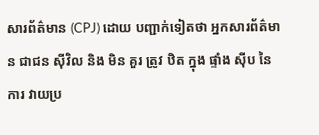សារព័ត៌មាន (CPJ) ដោយ បញ្ជាក់ទៀតថា អ្នកសារព័ត៌មាន ជាជន ស៊ីវិល និង មិន គួរ ត្រូវ ឋិត ក្នុង ផ្ទាំង ស៊ីប នៃការ វាយប្រ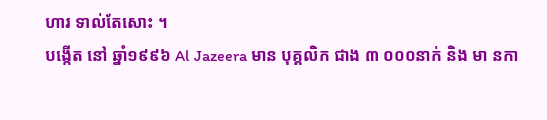ហារ ទាល់តែសោះ ។
បង្កើត នៅ ឆ្នាំ១៩៩៦ Al Jazeera មាន បុគ្គលិក ជាង ៣ ០០០នាក់ និង មា នកា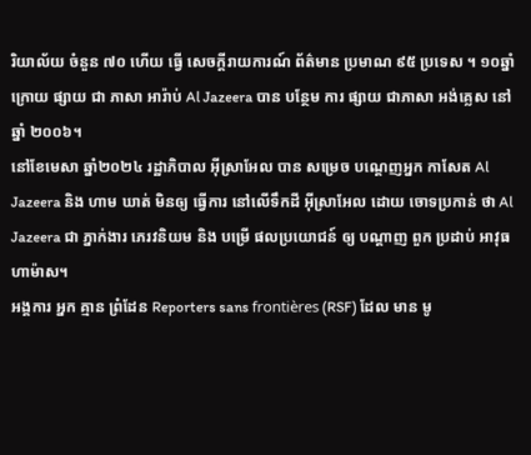រិយាល័យ ចំនួន ៧០ ហើយ ធ្វើ សេចក្តីរាយការណ៍ ព័ត៌មាន ប្រមាណ ៩៥ ប្រទេស ។ ១០ឆ្នាំក្រោយ ផ្សាយ ជា ភាសា អារ៉ាប់ Al Jazeera បាន បន្ថែម ការ ផ្សាយ ជាភាសា អង់គ្លេស នៅ ឆ្នាំ ២០០៦។
នៅខែមេសា ឆ្នាំ២០២៤ រដ្ឋាភិបាល អ៊ីស្រាអែល បាន សម្រេច បណ្តេញអ្នក កាសែត Al Jazeera និង ហាម ឃាត់ មិនឲ្យ ធ្វើការ នៅលើទឹកដី អ៊ីស្រាអែល ដោយ ចោទប្រកាន់ ថា Al Jazeera ជា ភ្នាក់ងារ ភេរវនិយម និង បម្រើ ផលប្រយោជន៍ ឲ្យ បណ្តាញ ពួក ប្រដាប់ អាវុធ ហាម៉ាស។
អង្គការ អ្នក គ្មាន ព្រំដែន Reporters sans frontières (RSF) ដែល មាន មូ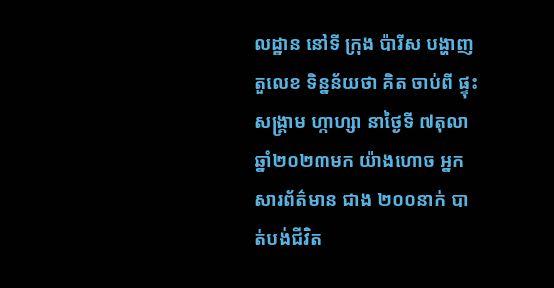លដ្ឋាន នៅទី ក្រុង ប៉ារីស បង្ហាញតួលេខ ទិន្នន័យថា គិត ចាប់ពី ផ្ទុះ សង្គ្រាម ហ្កាហ្សា នាថ្ងៃទី ៧តុលា ឆ្នាំ២០២៣មក យ៉ាងហោច អ្នកសារព័ត៌មាន ជាង ២០០នាក់ បាត់បង់ជីវិត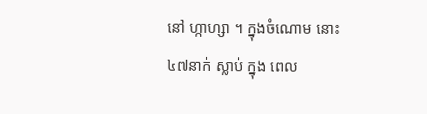នៅ ហ្កាហ្សា ។ ក្នុងចំណោម នោះ ៤៧នាក់ ស្លាប់ ក្នុង ពេល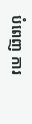បំពេញ ការ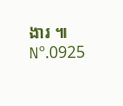ងារ ៕
Nº.0925